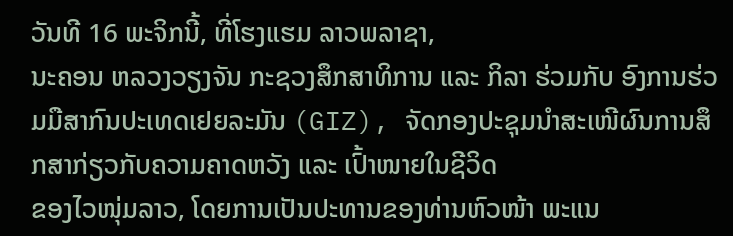ວັນທີ 16 ພະຈິກນີ້, ທີ່ໂຮງແຮມ ລາວພລາຊາ,
ນະຄອນ ຫລວງວຽງຈັນ ກະຊວງສຶກສາທິການ ແລະ ກິລາ ຮ່ວມກັບ ອົງການຮ່ວມມືສາກົນປະເທດເຢຍລະມັນ (GIZ), ຈັດກອງປະຊຸມນຳສະເໜີຜົນການສຶກສາກ່ຽວກັບຄວາມຄາດຫວັງ ແລະ ເປົ້າໜາຍໃນຊີວິດ
ຂອງໄວໜຸ່ມລາວ, ໂດຍການເປັນປະທານຂອງທ່ານຫົວໜ້າ ພະແນ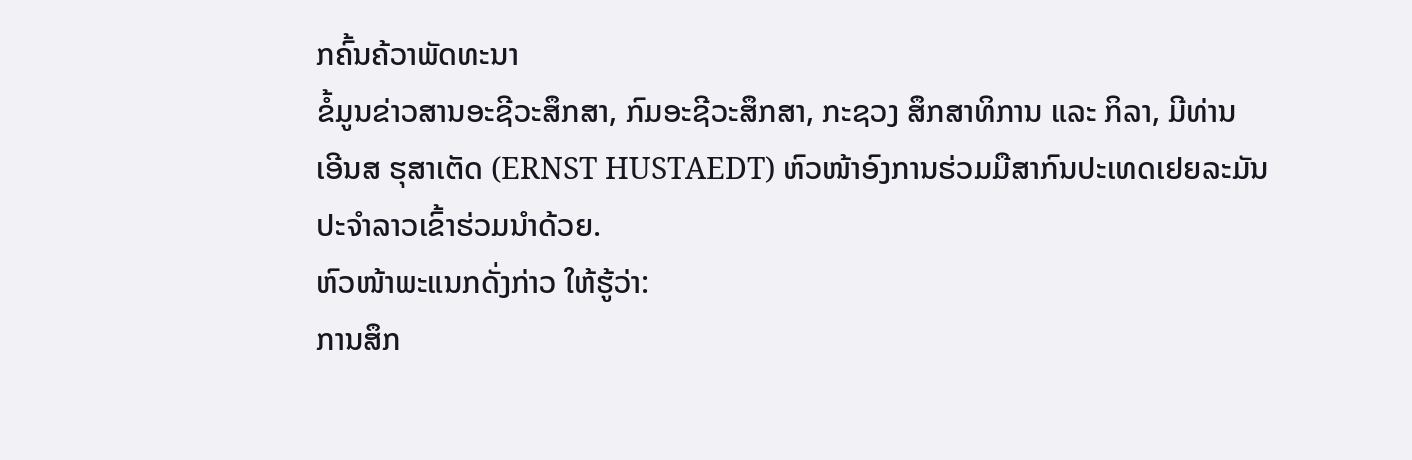ກຄົ້ນຄ້ວາພັດທະນາ
ຂໍ້ມູນຂ່າວສານອະຊີວະສຶກສາ, ກົມອະຊີວະສຶກສາ, ກະຊວງ ສຶກສາທິການ ແລະ ກິລາ, ມີທ່ານ
ເອີນສ ຮຸສາເຕັດ (ERNST HUSTAEDT) ຫົວໜ້າອົງການຮ່ວມມືສາກົນປະເທດເຢຍລະມັນ
ປະຈຳລາວເຂົ້າຮ່ວມນຳດ້ວຍ.
ຫົວໜ້າພະແນກດັ່ງກ່າວ ໃຫ້ຮູ້ວ່າ:
ການສຶກ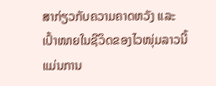ສາກ່ຽວກັບຄວາມຄາດຫວັງ ແລະ ເປົ້າໜາຍໃນຊີວິດຂອງໄວໜຸ່ມລາວນີ້
ແມ່ນການ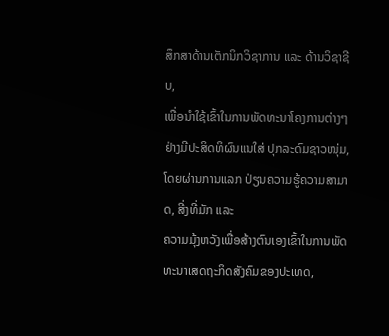ສຶກສາດ້ານເຕັກນິກວິຊາການ ແລະ ດ້ານວິຊາຊີບ,
ເພື່ອນໍາໃຊ້ເຂົ້າໃນການພັດທະນາໂຄງການຕ່າງໆຢ່າງມີປະສິດທິຜົນແນໃສ່ ປຸກລະດົມຊາວໜຸ່ມ,
ໂດຍຜ່ານການແລກ ປ່ຽນຄວາມຮູ້ຄວາມສາມາດ, ສີ່ງທີ່ມັກ ແລະ
ຄວາມມຸ້ງຫວັງເພື່ອສ້າງຕົນເອງເຂົ້າໃນການພັດທະນາເສດຖະກິດສັງຄົມຂອງປະເທດ,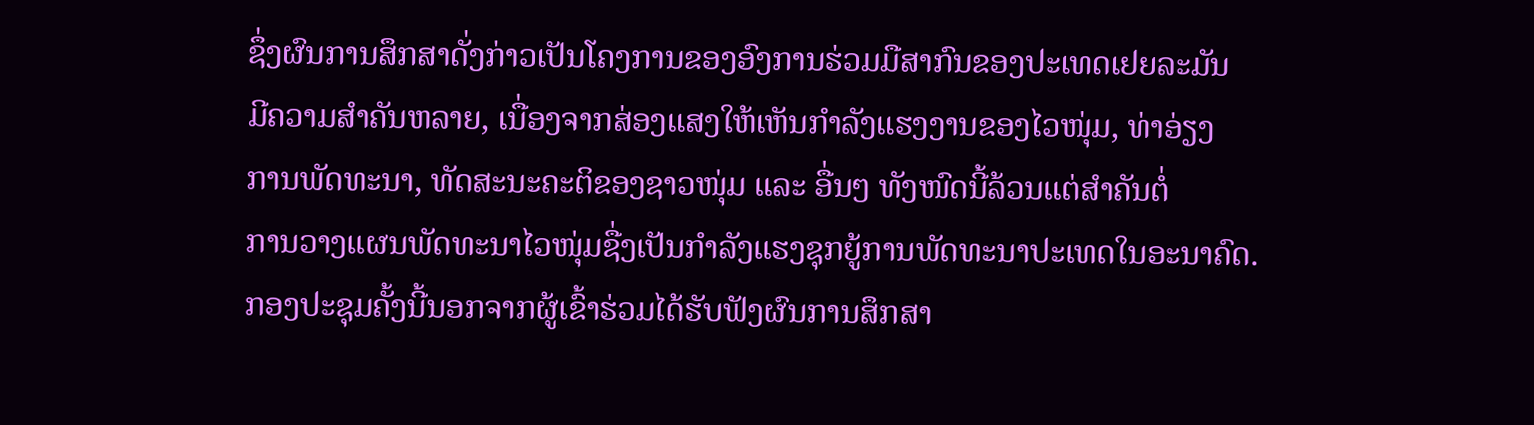ຊຶ່ງຜົນການສຶກສາດັ່ງກ່າວເປັນໂຄງການຂອງອົງການຮ່ວມມືສາກົນຂອງປະເທດເຢຍລະມັນ
ມີຄວາມສຳຄັນຫລາຍ, ເນື່ອງຈາກສ່ອງແສງໃຫ້ເຫັນກໍາລັງແຮງງານຂອງໄວໜຸ່ມ, ທ່າອ່ຽງ
ການພັດທະນາ, ທັດສະນະຄະຕິຂອງຊາວໜຸ່ມ ແລະ ອື່ນໆ ທັງໜົດນີ້ລ້ວນແຕ່ສໍາຄັນຕໍ່
ການວາງແຜນພັດທະນາໄວໜຸ່ມຊື່ງເປັນກຳລັງແຮງຊຸກຍູ້ການພັດທະນາປະເທດໃນອະນາຄົດ.
ກອງປະຊຸມຄັ້ງນີ້ນອກຈາກຜູ້ເຂົ້າຮ່ວມໄດ້ຮັບຟັງຜົນການສຶກສາ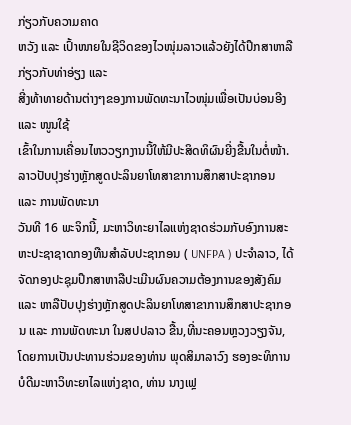ກ່ຽວກັບຄວາມຄາດ
ຫວັງ ແລະ ເປົ້າໜາຍໃນຊີວິດຂອງໄວໜຸ່ມລາວແລ້ວຍັງໄດ້ປຶກສາຫາລືກ່ຽວກັບທ່າອ່ຽງ ແລະ
ສີ່ງທ້າທາຍດ້ານຕ່າງໆຂອງການພັດທະນາໄວໜຸ່ມເພື່ອເປັນບ່ອນອີງ ແລະ ໜູນໃຊ້
ເຂົ້າໃນການເຄື່ອນໄຫວວຽກງານນີ້ໃຫ້ມີປະສິດທິຜົນຍີ່ງຂື້ນໃນຕໍ່ໜ້າ.
ລາວປັບປຸງຮ່າງຫຼັກສູດປະລິນຍາໂທສາຂາການສຶກສາປະຊາກອນ ແລະ ການພັດທະນາ
ວັນທີ 16 ພະຈິກນີ້, ມະຫາວິທະຍາໄລແຫ່ງຊາດຮ່ວມກັບອົງການສະຫະປະຊາຊາດກອງທືນສຳລັບປະຊາກອນ ( UNFPA ) ປະຈຳລາວ, ໄດ້ຈັດກອງປະຊຸມປຶກສາຫາລືປະເມີນຜົນຄວາມຕ້ອງການຂອງສັງຄົມ ແລະ ຫາລືປັບປຸງຮ່າງຫຼັກສູດປະລິນຍາໂທສາຂາການສຶກສາປະຊາກອນ ແລະ ການພັດທະນາ ໃນສປປລາວ ຂື້ນ,ທີ່ນະຄອນຫຼວງວຽງຈັນ, ໂດຍການເປັນປະທານຮ່ວມຂອງທ່ານ ພຸດສິມາລາວົງ ຮອງອະທິການບໍດີມະຫາວິທະຍາໄລແຫ່ງຊາດ, ທ່ານ ນາງເຟຼ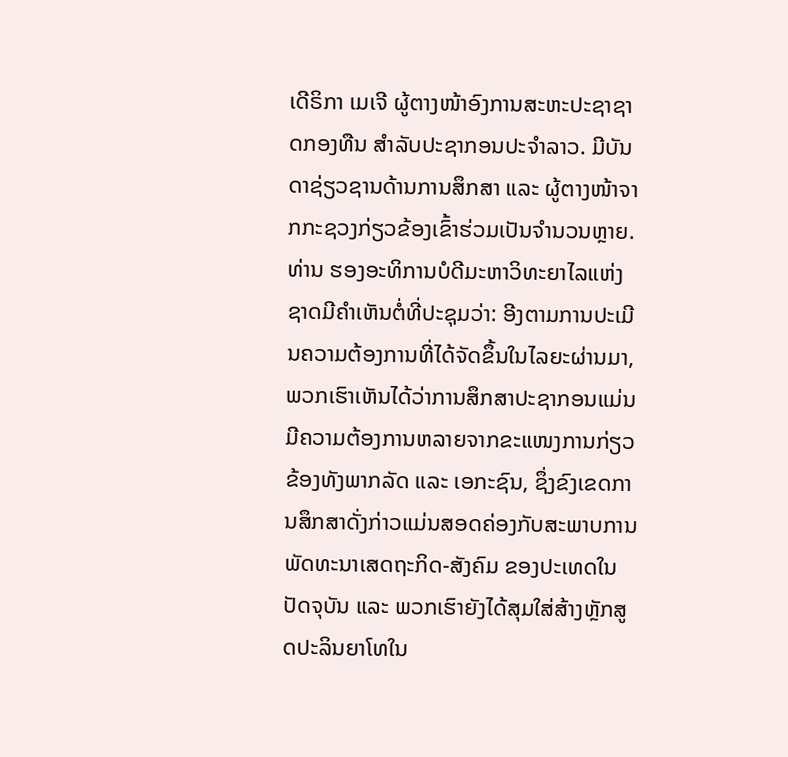ເດີຣິກາ ເມເຈີ ຜູ້ຕາງໜ້າອົງການສະຫະປະຊາຊາດກອງທືນ ສຳລັບປະຊາກອນປະຈຳລາວ. ມີບັນດາຊ່ຽວຊານດ້ານການສຶກສາ ແລະ ຜູ້ຕາງໜ້າຈາກກະຊວງກ່ຽວຂ້ອງເຂົ້າຮ່ວມເປັນຈຳນວນຫຼາຍ.
ທ່ານ ຮອງອະທິການບໍດີມະຫາວິທະຍາໄລແຫ່ງຊາດມີຄຳເຫັນຕໍ່ທີ່ປະຊຸມວ່າ: ອີງຕາມການປະເມີນຄວາມຕ້ອງການທີ່ໄດ້ຈັດຂຶ້ນໃນໄລຍະຜ່ານມາ,
ພວກເຮົາເຫັນໄດ້ວ່າການສຶກສາປະຊາກອນແມ່ນມີຄວາມຕ້ອງການຫລາຍຈາກຂະແໜງການກ່ຽວຂ້ອງທັງພາກລັດ ແລະ ເອກະຊົນ, ຊຶ່ງຂົງເຂດການສຶກສາດັ່ງກ່າວແມ່ນສອດຄ່ອງກັບສະພາບການພັດທະນາເສດຖະກິດ-ສັງຄົມ ຂອງປະເທດໃນປັດຈຸບັນ ແລະ ພວກເຮົາຍັງໄດ້ສຸມໃສ່ສ້າງຫຼັກສູດປະລິນຍາໂທໃນ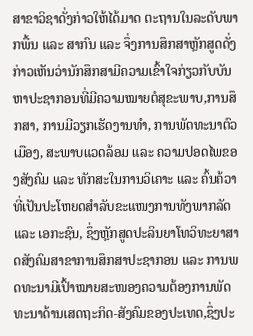ສາຂາວິຊາດັ່ງກ່າວໃຫ້ໄດ້ມາດ ຕະຖານໃນລະດັບພາກພື້ນ ແລະ ສາກົນ ແລະ ຈຶ່ງການສຶກສາຫຼັກສູດດັ່ງກ່າວເຫັນວ່ານັກສຶກສາມີຄວາມເຂົ້າໃຈກ່ຽວກັບບັນຫາປະຊາກອນທີ່ມີຄວາມໝາຍຕໍສຸຂະພາບ,ການສຶກສາ, ການມີວຽກເຮັດງານທຳ, ການພັດທະນາຕົວເມືອງ, ສະພາບແວດລ້ອມ ແລະ ຄວາມປອດໄພຂອງສັງຄົມ ແລະ ທັກສະໃນການວິເຄາະ ແລະ ຄົ້ນຄ້ວາທີ່ເປັນປະໂຫຍດສຳລັບຂະແໜງການທັງພາກລັດ ແລະ ເອກະຊົນ, ຊຶ່ງຫຼັກສູດປະລິນຍາໂທວິທະຍາສາດສັງຄົມສາຂາການສຶກສາປະຊາກອນ ແລະ ການພດທະນາມີເປົ້າໝາຍສະໜອງຄວາມຕ້ອງການພັດທະນາດ້ານເສດຖະກິດ-ສັງຄົມຂອງປະເທດ,ຊຶ່ງປະ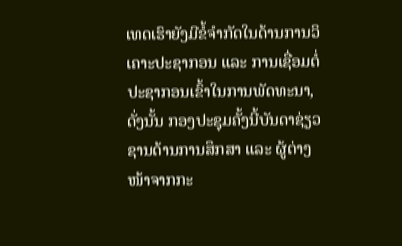ເທດເຮົາຍັງມີຂໍ້ຈຳກັດໃນດ້ານການວິເຄາະປະຊາກອນ ແລະ ການເຊື່ອມຕໍ່ປະຊາກອນເຂົ້າໃນການພັດທະນາ, ດັ່ງນັ້ນ ກອງປະຊຸມຄັ້ງນີ້ບັນດາຊ່ຽວຊານດ້ານການສຶກສາ ແລະ ຜູ້ຕ່າງໜ້າຈາກກະ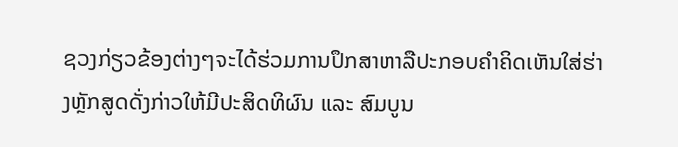ຊວງກ່ຽວຂ້ອງຕ່າງໆຈະໄດ້ຮ່ວມການປຶກສາຫາລືປະກອບຄຳຄິດເຫັນໃສ່ຮ່າງຫຼັກສູດດັ່ງກ່າວໃຫ້ມີປະສິດທິຜົນ ແລະ ສົມບູນ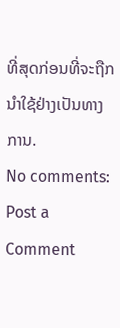ທີ່ສຸດກ່ອນທີ່ຈະຖືກນຳໃຊ້ຢ່າງເປັນທາງການ.
No comments:
Post a Comment